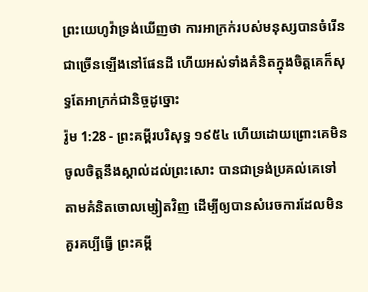ព្រះយេហូវ៉ាទ្រង់ឃើញថា ការអាក្រក់របស់មនុស្សបានចំរើនជាច្រើនឡើងនៅផែនដី ហើយអស់ទាំងគំនិតក្នុងចិត្តគេក៏សុទ្ធតែអាក្រក់ជានិច្ចដូច្នោះ
រ៉ូម 1:28 - ព្រះគម្ពីរបរិសុទ្ធ ១៩៥៤ ហើយដោយព្រោះគេមិនចូលចិត្តនឹងស្គាល់ដល់ព្រះសោះ បានជាទ្រង់ប្រគល់គេទៅតាមគំនិតចោលម្សៀតវិញ ដើម្បីឲ្យបានសំរេចការដែលមិនគួរគប្បីធ្វើ ព្រះគម្ពី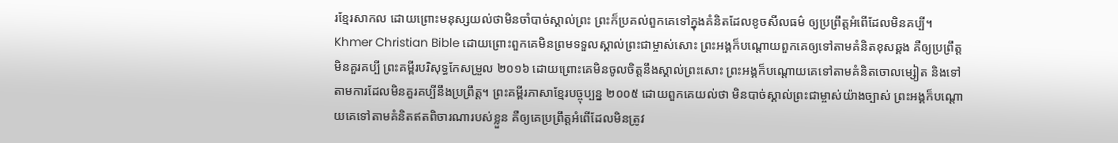រខ្មែរសាកល ដោយព្រោះមនុស្សយល់ថាមិនចាំបាច់ស្គាល់ព្រះ ព្រះក៏ប្រគល់ពួកគេទៅក្នុងគំនិតដែលខូចសីលធម៌ ឲ្យប្រព្រឹត្តអំពើដែលមិនគប្បី។ Khmer Christian Bible ដោយព្រោះពួកគេមិនព្រមទទួលស្គាល់ព្រះជាម្ចាស់សោះ ព្រះអង្គក៏បណ្ដោយពួកគេឲ្យទៅតាមគំនិតខុសឆ្គង គឺឲ្យប្រព្រឹត្ដមិនគួរគប្បី ព្រះគម្ពីរបរិសុទ្ធកែសម្រួល ២០១៦ ដោយព្រោះគេមិនចូលចិត្តនឹងស្គាល់ព្រះសោះ ព្រះអង្គក៏បណ្ដោយគេទៅតាមគំនិតចោលម្សៀត និងទៅតាមការដែលមិនគួរគប្បីនឹងប្រព្រឹត្ត។ ព្រះគម្ពីរភាសាខ្មែរបច្ចុប្បន្ន ២០០៥ ដោយពួកគេយល់ថា មិនបាច់ស្គាល់ព្រះជាម្ចាស់យ៉ាងច្បាស់ ព្រះអង្គក៏បណ្ដោយគេទៅតាមគំនិតឥតពិចារណារបស់ខ្លួន គឺឲ្យគេប្រព្រឹត្តអំពើដែលមិនត្រូវ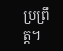ប្រព្រឹត្ត។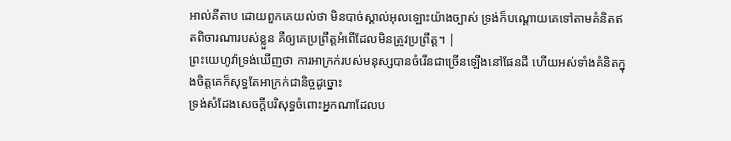អាល់គីតាប ដោយពួកគេយល់ថា មិនបាច់ស្គាល់អុលឡោះយ៉ាងច្បាស់ ទ្រង់ក៏បណ្ដោយគេទៅតាមគំនិតឥតពិចារណារបស់ខ្លួន គឺឲ្យគេប្រព្រឹត្ដអំពើដែលមិនត្រូវប្រព្រឹត្ដ។ |
ព្រះយេហូវ៉ាទ្រង់ឃើញថា ការអាក្រក់របស់មនុស្សបានចំរើនជាច្រើនឡើងនៅផែនដី ហើយអស់ទាំងគំនិតក្នុងចិត្តគេក៏សុទ្ធតែអាក្រក់ជានិច្ចដូច្នោះ
ទ្រង់សំដែងសេចក្ដីបរិសុទ្ធចំពោះអ្នកណាដែលប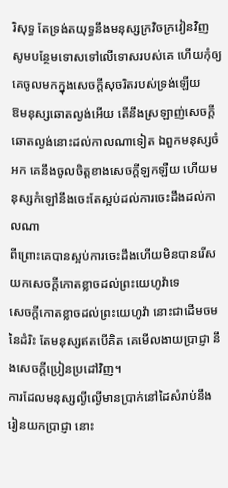រិសុទ្ធ តែទ្រង់តយុទ្ធនឹងមនុស្សក្រវិចក្រវៀនវិញ
សូមបន្ថែមទោសទៅលើទោសរបស់គេ ហើយកុំឲ្យគេចូលមកក្នុងសេចក្ដីសុចរិតរបស់ទ្រង់ឡើយ
ឱមនុស្សឆោតល្ងង់អើយ តើនឹងស្រឡាញ់សេចក្ដីឆោតល្ងង់នោះដល់កាលណាទៀត ឯពួកមនុស្សចំអក គេនឹងចូលចិត្តខាងសេចក្ដីឡកឡឺយ ហើយមនុស្សកំឡៅនឹងចេះតែស្អប់ដល់ការចេះដឹងដល់កាលណា
ពីព្រោះគេបានស្អប់ការចេះដឹងហើយមិនបានរើសយកសេចក្ដីកោតខ្លាចដល់ព្រះយេហូវ៉ាទេ
សេចក្ដីកោតខ្លាចដល់ព្រះយេហូវ៉ា នោះជាដើមចមនៃដំរិះ តែមនុស្សឥតបើគិត គេមើលងាយប្រាជ្ញា នឹងសេចក្ដីប្រៀនប្រដៅវិញ។
ការដែលមនុស្សល្ងីល្ងើមានប្រាក់នៅដៃសំរាប់នឹងរៀនយកប្រាជ្ញា នោះ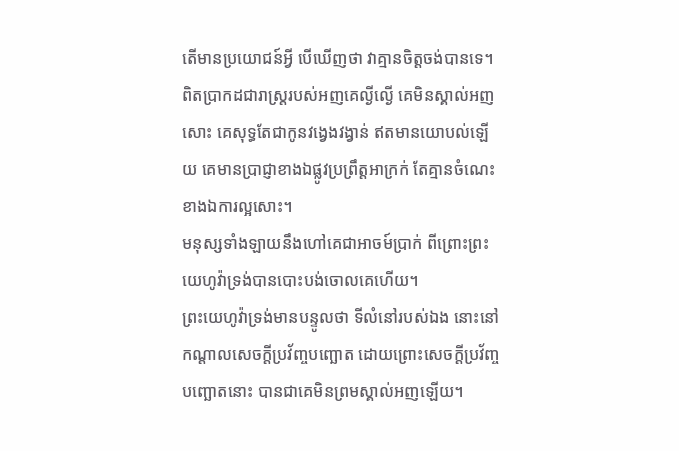តើមានប្រយោជន៍អ្វី បើឃើញថា វាគ្មានចិត្តចង់បានទេ។
ពិតប្រាកដជារាស្ត្ររបស់អញគេល្ងីល្ងើ គេមិនស្គាល់អញសោះ គេសុទ្ធតែជាកូនវង្វេងវង្វាន់ ឥតមានយោបល់ឡើយ គេមានប្រាជ្ញាខាងឯផ្លូវប្រព្រឹត្តអាក្រក់ តែគ្មានចំណេះខាងឯការល្អសោះ។
មនុស្សទាំងឡាយនឹងហៅគេជាអាចម៍ប្រាក់ ពីព្រោះព្រះយេហូវ៉ាទ្រង់បានបោះបង់ចោលគេហើយ។
ព្រះយេហូវ៉ាទ្រង់មានបន្ទូលថា ទីលំនៅរបស់ឯង នោះនៅកណ្តាលសេចក្ដីប្រវ័ញ្ចបញ្ឆោត ដោយព្រោះសេចក្ដីប្រវ័ញ្ចបញ្ឆោតនោះ បានជាគេមិនព្រមស្គាល់អញឡើយ។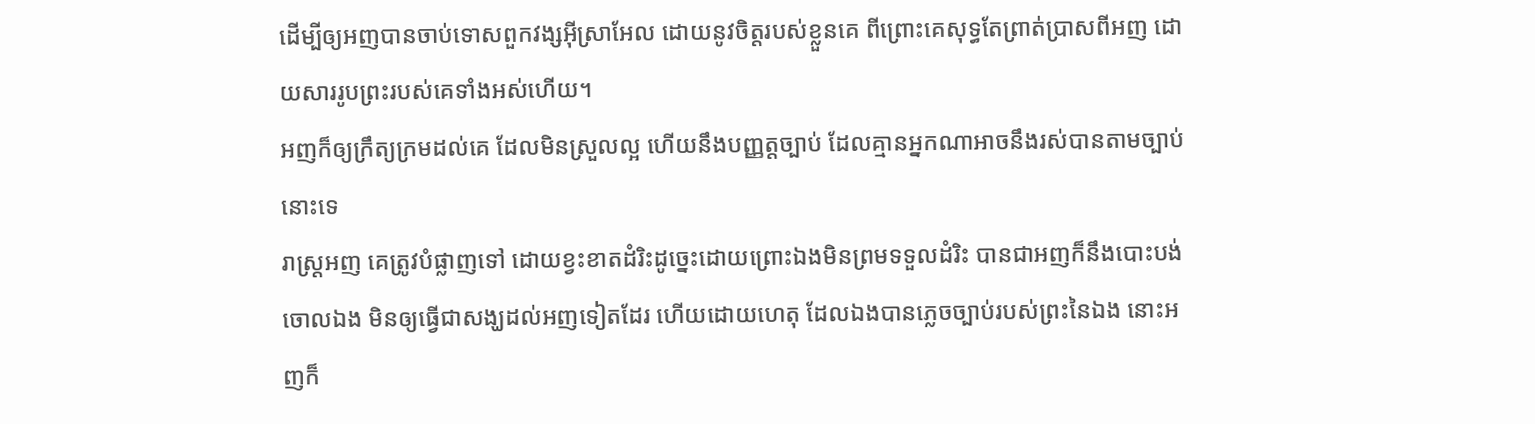ដើម្បីឲ្យអញបានចាប់ទោសពួកវង្សអ៊ីស្រាអែល ដោយនូវចិត្តរបស់ខ្លួនគេ ពីព្រោះគេសុទ្ធតែព្រាត់ប្រាសពីអញ ដោយសាររូបព្រះរបស់គេទាំងអស់ហើយ។
អញក៏ឲ្យក្រឹត្យក្រមដល់គេ ដែលមិនស្រួលល្អ ហើយនឹងបញ្ញត្តច្បាប់ ដែលគ្មានអ្នកណាអាចនឹងរស់បានតាមច្បាប់នោះទេ
រាស្ត្រអញ គេត្រូវបំផ្លាញទៅ ដោយខ្វះខាតដំរិះដូច្នេះដោយព្រោះឯងមិនព្រមទទួលដំរិះ បានជាអញក៏នឹងបោះបង់ចោលឯង មិនឲ្យធ្វើជាសង្ឃដល់អញទៀតដែរ ហើយដោយហេតុ ដែលឯងបានភ្លេចច្បាប់របស់ព្រះនៃឯង នោះអញក៏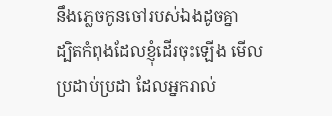នឹងភ្លេចកូនចៅរបស់ឯងដូចគ្នា
ដ្បិតកំពុងដែលខ្ញុំដើរចុះឡើង មើលប្រដាប់ប្រដា ដែលអ្នករាល់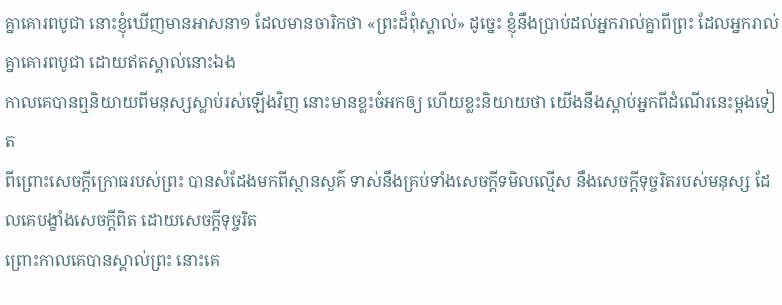គ្នាគោរពបូជា នោះខ្ញុំឃើញមានអាសនា១ ដែលមានចារិកថា «ព្រះដ៏ពុំស្គាល់» ដូច្នេះ ខ្ញុំនឹងប្រាប់ដល់អ្នករាល់គ្នាពីព្រះ ដែលអ្នករាល់គ្នាគោរពបូជា ដោយឥតស្គាល់នោះឯង
កាលគេបានឮនិយាយពីមនុស្សស្លាប់រស់ឡើងវិញ នោះមានខ្លះចំអកឲ្យ ហើយខ្លះនិយាយថា យើងនឹងស្តាប់អ្នកពីដំណើរនេះម្តងទៀត
ពីព្រោះសេចក្ដីក្រោធរបស់ព្រះ បានសំដែងមកពីស្ថានសួគ៌ ទាស់នឹងគ្រប់ទាំងសេចក្ដីទមិលល្មើស នឹងសេចក្ដីទុច្ចរិតរបស់មនុស្ស ដែលគេបង្ខាំងសេចក្ដីពិត ដោយសេចក្ដីទុច្ចរិត
ព្រោះកាលគេបានស្គាល់ព្រះ នោះគេ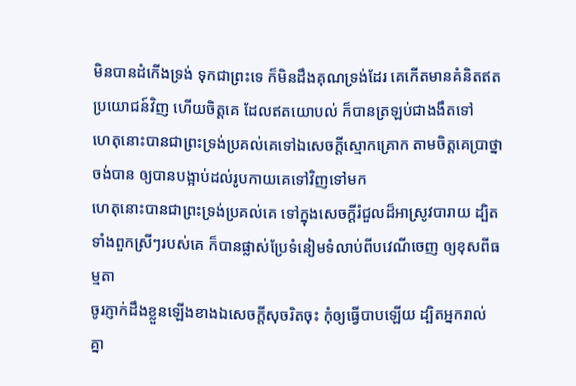មិនបានដំកើងទ្រង់ ទុកជាព្រះទេ ក៏មិនដឹងគុណទ្រង់ដែរ គេកើតមានគំនិតឥតប្រយោជន៍វិញ ហើយចិត្តគេ ដែលឥតយោបល់ ក៏បានត្រឡប់ជាងងឹតទៅ
ហេតុនោះបានជាព្រះទ្រង់ប្រគល់គេទៅឯសេចក្ដីស្មោកគ្រោក តាមចិត្តគេប្រាថ្នាចង់បាន ឲ្យបានបង្អាប់ដល់រូបកាយគេទៅវិញទៅមក
ហេតុនោះបានជាព្រះទ្រង់ប្រគល់គេ ទៅក្នុងសេចក្ដីរំជួលដ៏អាស្រូវបារាយ ដ្បិតទាំងពួកស្រីៗរបស់គេ ក៏បានផ្លាស់ប្រែទំនៀមទំលាប់ពីបវេណីចេញ ឲ្យខុសពីធម្មតា
ចូរភ្ញាក់ដឹងខ្លួនឡើងខាងឯសេចក្ដីសុចរិតចុះ កុំឲ្យធ្វើបាបឡើយ ដ្បិតអ្នករាល់គ្នា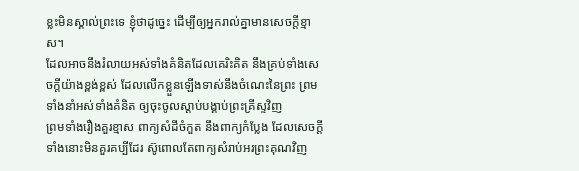ខ្លះមិនស្គាល់ព្រះទេ ខ្ញុំថាដូច្នេះ ដើម្បីឲ្យអ្នករាល់គ្នាមានសេចក្ដីខ្មាស។
ដែលអាចនឹងរំលាយអស់ទាំងគំនិតដែលគេរិះគិត នឹងគ្រប់ទាំងសេចក្ដីយ៉ាងខ្ពង់ខ្ពស់ ដែលលើកខ្លួនឡើងទាស់នឹងចំណេះនៃព្រះ ព្រមទាំងនាំអស់ទាំងគំនិត ឲ្យចុះចូលស្តាប់បង្គាប់ព្រះគ្រីស្ទវិញ
ព្រមទាំងរឿងគួរខ្មាស ពាក្យសំដីចំកួត នឹងពាក្យកំប្លែង ដែលសេចក្ដីទាំងនោះមិនគួរគប្បីដែរ ស៊ូពោលតែពាក្យសំរាប់អរព្រះគុណវិញ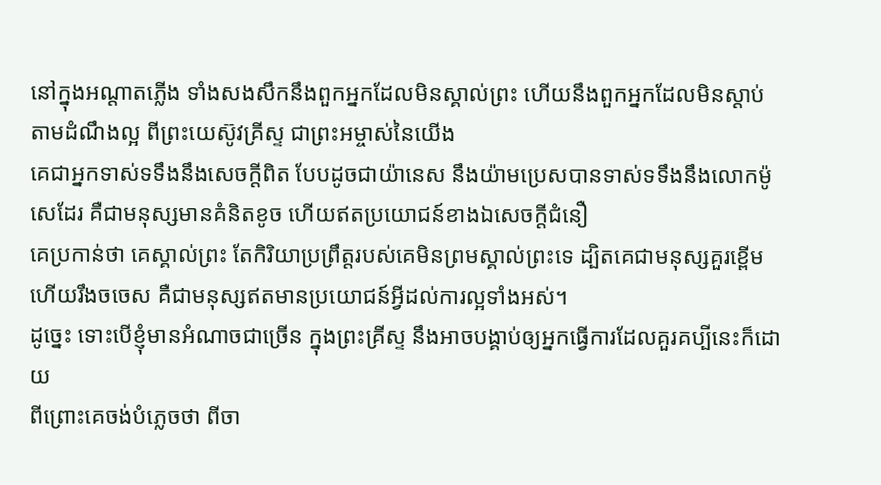នៅក្នុងអណ្តាតភ្លើង ទាំងសងសឹកនឹងពួកអ្នកដែលមិនស្គាល់ព្រះ ហើយនឹងពួកអ្នកដែលមិនស្តាប់តាមដំណឹងល្អ ពីព្រះយេស៊ូវគ្រីស្ទ ជាព្រះអម្ចាស់នៃយើង
គេជាអ្នកទាស់ទទឹងនឹងសេចក្ដីពិត បែបដូចជាយ៉ានេស នឹងយ៉ាមប្រេសបានទាស់ទទឹងនឹងលោកម៉ូសេដែរ គឺជាមនុស្សមានគំនិតខូច ហើយឥតប្រយោជន៍ខាងឯសេចក្ដីជំនឿ
គេប្រកាន់ថា គេស្គាល់ព្រះ តែកិរិយាប្រព្រឹត្តរបស់គេមិនព្រមស្គាល់ព្រះទេ ដ្បិតគេជាមនុស្សគួរខ្ពើម ហើយរឹងចចេស គឺជាមនុស្សឥតមានប្រយោជន៍អ្វីដល់ការល្អទាំងអស់។
ដូច្នេះ ទោះបើខ្ញុំមានអំណាចជាច្រើន ក្នុងព្រះគ្រីស្ទ នឹងអាចបង្គាប់ឲ្យអ្នកធ្វើការដែលគួរគប្បីនេះក៏ដោយ
ពីព្រោះគេចង់បំភ្លេចថា ពីចា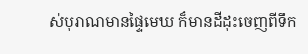ស់បុរាណមានផ្ទៃមេឃ ក៏មានដីដុះចេញពីទឹក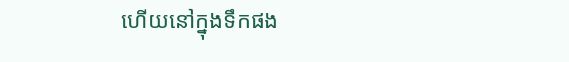ហើយនៅក្នុងទឹកផង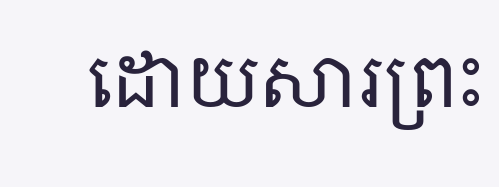ដោយសារព្រះ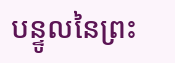បន្ទូលនៃព្រះ